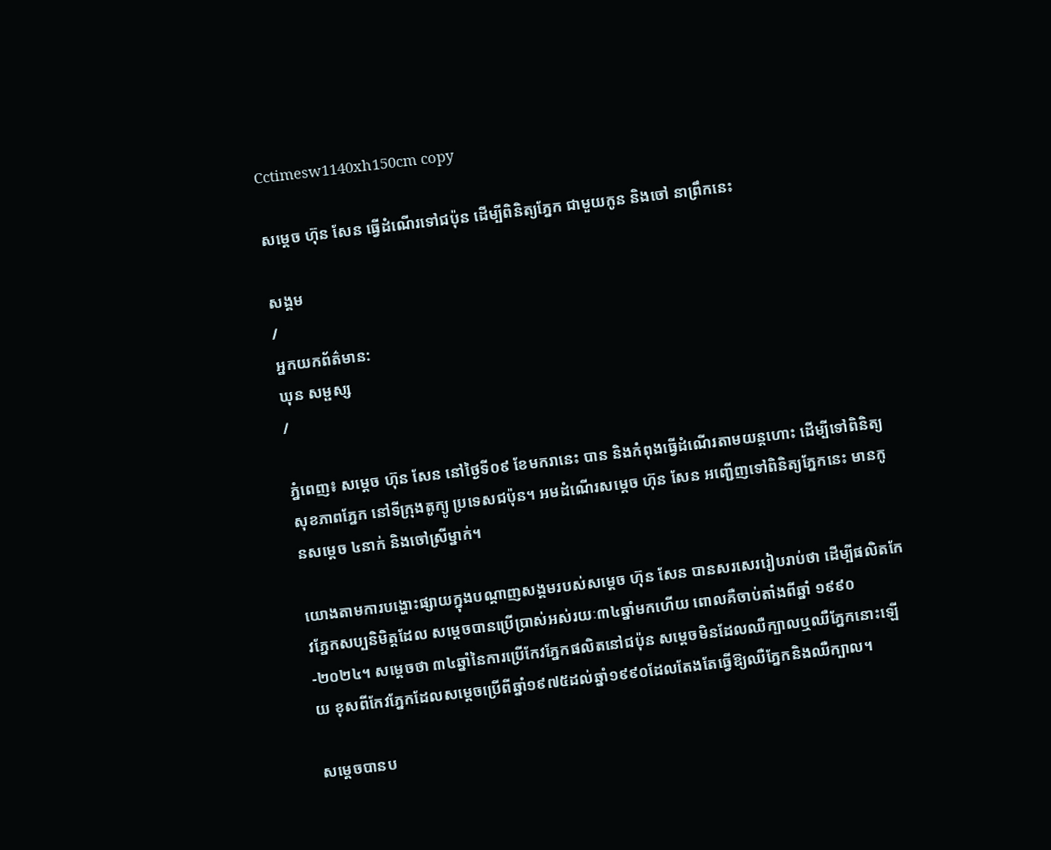Cctimesw1140xh150cm copy

សម្តេច ហ៊ុន សែន ធ្វើដំណើរទៅជប៉ុន ដើម្បីពិនិត្យភ្នែក ជាមួយកូន និងចៅ នាព្រឹកនេះ

សង្គម
/
អ្នកយកព័ត៌មាន:
ឃុន សម្ផស្ស
/

ភ្នំពេញ៖ សម្តេច ហ៊ុន សែន នៅថ្ងៃទី០៩ ខែមករានេះ បាន និងកំពុងធ្វើដំណើរតាមយន្តហោះ ដើម្បីទៅពិនិត្យសុខភាពភ្នែក នៅទីក្រុងតូក្យូ ប្រទេសជប៉ុន។ អមដំណើរសម្តេច ហ៊ុន សែន អញ្ជើញទៅពិនិត្យភ្នែកនេះ មានកូនសម្តេច ៤នាក់ និងចៅស្រីម្នាក់។

យោងតាមការបង្ហោះផ្សាយក្នុងបណ្តាញសង្គមរបស់សម្តេច ហ៊ុន សែន បានសរសេររៀបរាប់ថា ដើម្បីផលិតកែវភ្នែកសប្បនិមិត្តដែល សម្តេចបានប្រើប្រាស់អស់រយៈ៣៤ឆ្នាំមកហើយ ពោលគឺចាប់តាំងពីឆ្នាំ ១៩៩០-២០២៤។ សម្តេចថា ៣៤ឆ្នាំនៃការប្រើកែវភ្នែកផលិតនៅជប៉ុន សម្តេចមិនដែលឈឺក្បាលឬឈឺភ្នែកនោះឡើយ ខុសពីកែវភ្នែកដែលសម្តេចប្រើពីឆ្នាំ១៩៧៥ដល់ឆ្នាំ១៩៩០ដែលតែងតែធ្វើឱ្យឈឺភ្នែកនិងឈឺក្បាល។

សម្តេចបានប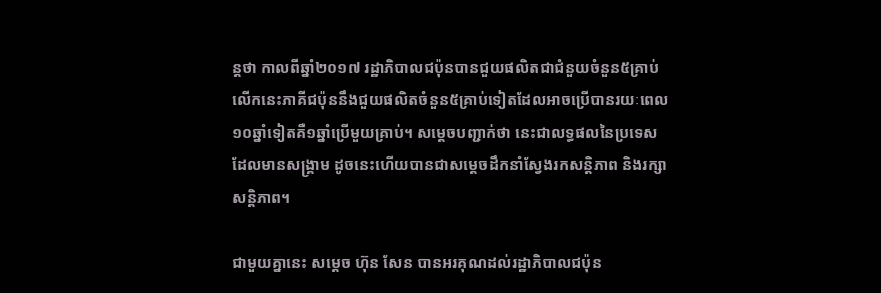ន្តថា កាលពីឆ្នាំ២០១៧ រដ្ឋាភិបាលជប៉ុនបានជួយផលិតជាជំនួយចំនួន៥គ្រាប់ លើកនេះភាគីជប៉ុននឹងជួយផលិតចំនួន៥គ្រាប់ទៀតដែលអាចប្រើបានរយៈពេល១០ឆ្នាំទៀតគឺ១ឆ្នាំប្រើមួយគ្រាប់។ សម្តេចបញ្ជាក់ថា នេះជាលទ្ធផលនៃប្រទេសដែលមានសង្រ្គាម ដូចនេះហើយបានជាសម្តេចដឹកនាំស្វែងរកសន្តិភាព និងរក្សាសន្តិភាព។

ជាមួយគ្នានេះ សម្តេច ហ៊ុន សែន បានអរគុណដល់រដ្ឋាភិបាលជប៉ុន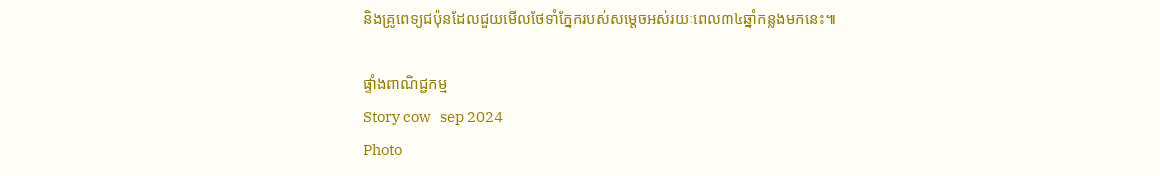និងគ្រូពេទ្យជប៉ុនដែលជួយមើលថែទាំភ្នែករបស់សម្តេចអស់រយៈពេល៣៤ឆ្នាំកន្លងមកនេះ៕

ផ្ទាំងពាណិជ្ជកម្ម
Story cow   sep 2024
Photo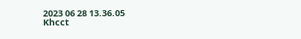2023 06 28 13.36.05
Khcct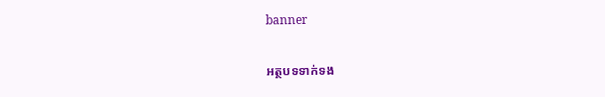banner

អត្ថបទទាក់ទង